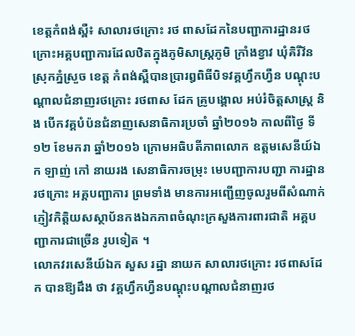ខេត្ដកំពង់ស្ពឺ៖ សាលារថក្រោះ រថ ពាសដែកនៃបញ្ជាការដ្ឋានរថក្រោះអគ្គបញ្ជាការដែលឋិតក្នុងភូមិសាស្ដ្រភូមិ ក្រាំងខ្វាវ ឃុំគិរីវ័ន ស្រុកភ្នំស្រួច ខេត្ដ កំពង់ស្ពឺបានប្រារឰពិធីបិទវគ្គហ្វឹកហ្វឺន បណ្ដុះបណ្ដាលជំនាញរថក្រោះ រថពាស ដែក គ្រូបង្គោល អប់រំចិត្ដសាស្ដ្រ និង បើកវគ្គបំប៉នជំនាញសេនាធិការប្រចាំ ឆ្នាំ២០១៦ កាលពីថ្ងៃ ទី១២ ខែមករា ឆ្នាំ២០១៦ ក្រោមអធិបតីភាពលោក ឧត្ដមសេនីយ៍ឯក ឡាញ់ កៅ នាយរង សេនាធិការចម្រុះ មេបញ្ជាការបញ្ជា ការដ្ឋានរថក្រោះ អគ្គបញ្ជាការ ព្រមទាំង មានការអញ្ជើញចូលរួមពីសំណាក់ភ្ញៀវកិត្ដិយសស្ថាប័នកងឯកភាពចំណុះក្រសួងការពារជាតិ អគ្គបញ្ជាការជាច្រើន រូបទៀត ។
លោកវរសេនីយ៍ឯក សួស រដ្ឋា នាយក សាលារថក្រោះ រថពាសដែក បានឱ្យដឹង ថា វគ្គហ្វឹកហ្វឺនបណ្ដុះបណ្ដាលជំនាញរថ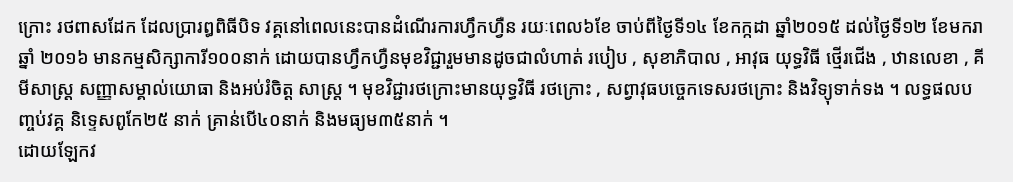ក្រោះ រថពាសដែក ដែលប្រារឰពិធីបិទ វគ្គនៅពេលនេះបានដំណើរការហ្វឹកហ្វឺន រយៈពេល៦ខែ ចាប់ពីថ្ងៃទី១៤ ខែកក្កដា ឆ្នាំ២០១៥ ដល់ថ្ងៃទី១២ ខែមករា ឆ្នាំ ២០១៦ មានកម្មសិក្សាការី១០០នាក់ ដោយបានហ្វឹកហ្វឺនមុខវិជ្ជារួមមានដូចជាលំហាត់ របៀប , សុខាភិបាល , អាវុធ យុទ្ធវិធី ថ្មើរជើង , ឋានលេខា , គីមីសាស្ដ្រ សញ្ញាសម្គាល់យោធា និងអប់រំចិត្ដ សាស្ដ្រ ។ មុខវិជ្ជារថក្រោះមានយុទ្ធវិធី រថក្រោះ , សព្វាវុធបច្ចេកទេសរថក្រោះ និងវិទ្យុទាក់ទង ។ លទ្ធផលបញ្ចប់វគ្គ និទ្ទេសពូកែ២៥ នាក់ គ្រាន់បើ៤០នាក់ និងមធ្យម៣៥នាក់ ។
ដោយឡែកវ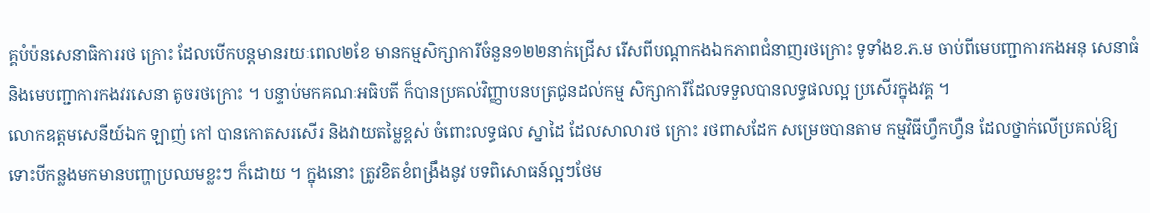គ្គបំប៉នសេនាធិការរថ ក្រោះ ដែលបើកបន្ដមានរយៈពេល២ខែ មានកម្មសិក្សាការីចំនួន១២២នាក់ជ្រើស រើសពីបណ្ដាកងឯកភាពជំនាញរថក្រោះ ទូទាំងខ.ភ.ម ចាប់ពីមេបញ្ជាការកងអនុ សេនាធំ និងមេបញ្ជាការកងវរសេនា តូចរថក្រោះ ។ បន្ទាប់មកគណៈអធិបតី ក៏បានប្រគល់វិញ្ញាបនបត្រជូនដល់កម្ម សិក្សាការីដែលទទួលបានលទ្ធផលល្អ ប្រសើរក្នុងវគ្គ ។
លោកឧត្ដមសេនីយ៍ឯក ឡាញ់ កៅ បានកោតសរសើរ និងវាយតម្លៃខ្ពស់ ចំពោះលទ្ធផល ស្នាដៃ ដែលសាលារថ ក្រោះ រថពាសដែក សម្រេចបានតាម កម្មវិធីហ្វឹកហ្វឺន ដែលថ្នាក់លើប្រគល់ឱ្យ ទោះបីកន្លងមកមានបញ្ហាប្រឈមខ្លះៗ ក៏ដោយ ។ ក្នុងនោះ ត្រូវខិតខំពង្រឹងនូវ បទពិសោធន៍ល្អៗថែម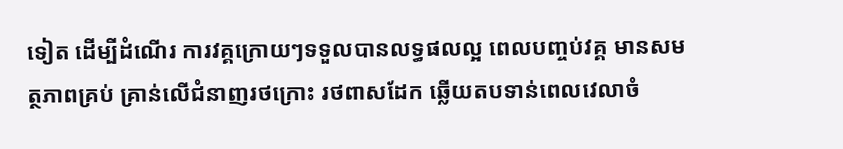ទៀត ដើម្បីដំណើរ ការវគ្គក្រោយៗទទួលបានលទ្ធផលល្អ ពេលបញ្ចប់វគ្គ មានសមត្ថភាពគ្រប់ គ្រាន់លើជំនាញរថក្រោះ រថពាសដែក ឆ្លើយតបទាន់ពេលវេលាចំ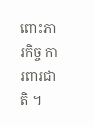ពោះភារកិច្ច ការពារជាតិ ។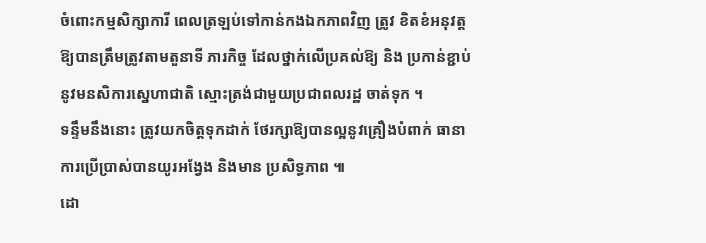ចំពោះកម្មសិក្សាការី ពេលត្រឡប់ទៅកាន់កងឯកភាពវិញ ត្រូវ ខិតខំអនុវត្ដឱ្យបានត្រឹមត្រូវតាមតួនាទី ភារកិច្ច ដែលថ្នាក់លើប្រគល់ឱ្យ និង ប្រកាន់ខ្ជាប់នូវមនសិការស្នេហាជាតិ ស្មោះត្រង់ជាមួយប្រជាពលរដ្ឋ ចាត់ទុក ។
ទន្ទឹមនឹងនោះ ត្រូវយកចិត្ដទុកដាក់ ថែរក្សាឱ្យបានល្អនូវគ្រឿងបំពាក់ ធានា ការប្រើប្រាស់បានយូរអង្វែង និងមាន ប្រសិទ្ធភាព ៕
ដោ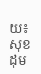យ៖ សុខដុម